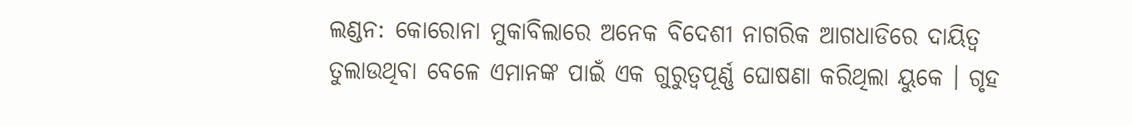ଲଣ୍ଡନ: କୋରୋନା ମୁକାବିଲାରେ ଅନେକ ବିଦେଶୀ ନାଗରିକ ଆଗଧାଡିରେ ଦାୟିତ୍ବ ତୁଲାଉଥିବା ବେଳେ ଏମାନଙ୍କ ପାଇଁ ଏକ ଗୁରୁତ୍ବପୂର୍ଣ୍ଣ ଘୋଷଣା କରିଥିଲା ୟୁକେ । ଗୃହ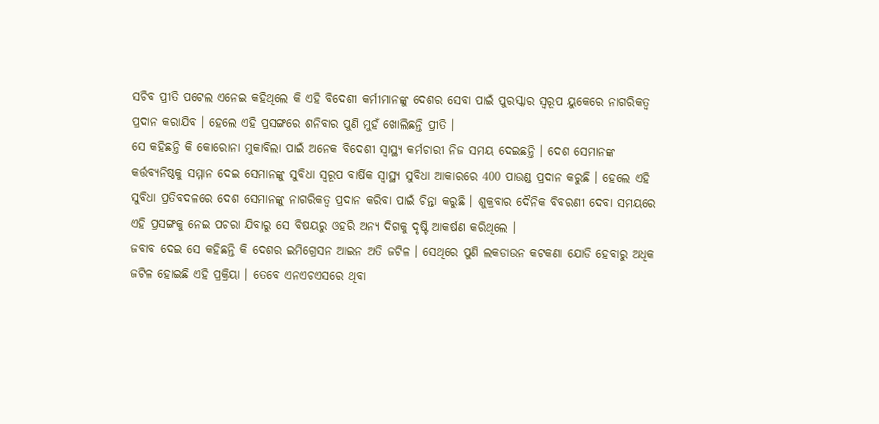ସଚିବ ପ୍ରୀତି ପଟେଲ ଏନେଇ କହିଥିଲେ କି ଏହି ବିଦେଶୀ କର୍ମୀମାନଙ୍କୁ ଦେଶର ସେବା ପାଇଁ ପୁରସ୍କାର ସ୍ବରୂପ ୟୁକେରେ ନାଗରିକତ୍ବ ପ୍ରଦାନ କରାଯିବ । ହେଲେ ଏହି ପ୍ରସଙ୍ଗରେ ଶନିବାର ପୁଣି ମୁହଁ ଖୋଲିଛନ୍ତି ପ୍ରୀତି ।
ସେ କହିଛନ୍ତି କି କୋରୋନା ମୁକାବିଲା ପାଇଁ ଅନେକ ବିଦେଶୀ ସ୍ବାସ୍ଥ୍ୟ କର୍ମଚାରୀ ନିଜ ସମୟ ଦେଇଛନ୍ତି । ଦେଶ ସେମାନଙ୍କ କର୍ତ୍ତବ୍ୟନିଷ୍ଠକୁ ସମ୍ମାନ ଦେଇ ସେମାନଙ୍କୁ ସୁବିଧା ସ୍ବରୂପ ବାର୍ଷିକ ସ୍ବାସ୍ଥ୍ୟ ସୁବିଧା ଆକାରରେ 400 ପାଉଣ୍ଡ ପ୍ରଦାନ କରୁଛି । ହେଲେ ଏହି ସୁବିଧା ପ୍ରତିବଦଳରେ ଦେଶ ସେମାନଙ୍କୁ ନାଗରିକତ୍ବ ପ୍ରଦାନ କରିବା ପାଇଁ ଚିନ୍ତା କରୁଛି । ଶୁକ୍ରବାର ଦୈନିକ ବିବରଣୀ ଦେବା ସମୟରେ ଏହି ପ୍ରସଙ୍ଗକୁ ନେଇ ପଚରା ଯିବାରୁ ସେ ବିଷୟରୁ ଓହରି ଅନ୍ୟ ଦିଗକୁ ଦୃଷ୍ଟି ଆକର୍ଷଣ କରିଥିଲେ ।
ଜବାବ ଦେଇ ସେ କହିଛନ୍ତି କି ଦେଶର ଇମିଗ୍ରେସନ ଆଇନ ଅତି ଜଟିଳ । ସେଥିରେ ପୁଣି ଲକଡାଉନ କଟକଣା ଯୋଡି ହେବାରୁ ଅଧିକ ଜଟିଳ ହୋଇଛି ଏହି ପ୍ରକ୍ରିୟା । ତେବେ ଏନଏଚଏସରେ ଥିବା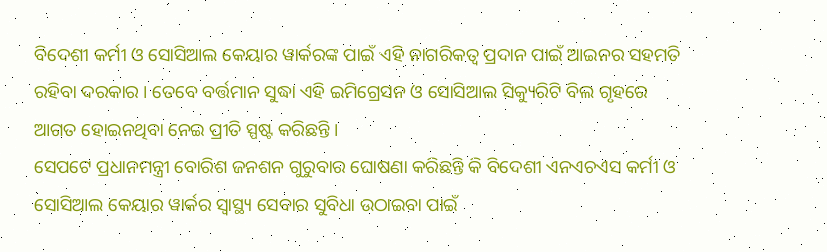ବିଦେଶୀ କର୍ମୀ ଓ ସୋସିଆଲ କେୟାର ୱାର୍କରଙ୍କ ପାଇଁ ଏହି ନାଗରିକତ୍ବ ପ୍ରଦାନ ପାଇଁ ଆଇନର ସହମତି ରହିବା ଦରକାର । ତେବେ ବର୍ତ୍ତମାନ ସୁଦ୍ଧା ଏହି ଇମିଗ୍ରେସନ ଓ ସୋସିଆଲ ସିକ୍ୟୁରିଟି ବିଲ ଗୃହରେ ଆଗତ ହୋଇନଥିବା ନେଇ ପ୍ରୀତି ସ୍ପଷ୍ଟ କରିଛନ୍ତି ।
ସେପଟେ ପ୍ରଧାନମନ୍ତ୍ରୀ ବୋରିଶ ଜନଶନ ଗୁରୁବାର ଘୋଷଣା କରିଛନ୍ତି କି ବିଦେଶୀ ଏନଏଚଏସ କର୍ମୀ ଓ ସୋସିଆଲ କେୟାର ୱାର୍କର ସ୍ବାସ୍ଥ୍ୟ ସେବାର ସୁବିଧା ଉଠାଇବା ପାଇଁ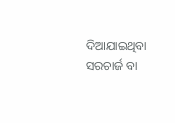ଦିଆଯାଇଥିବା ସରଚାର୍ଜ ବା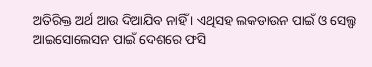ଅତିରିକ୍ତ ଅର୍ଥ ଆଉ ଦିଆଯିବ ନାହିଁ । ଏଥିସହ ଲକଡାଉନ ପାଇଁ ଓ ସେଲ୍ଫ ଆଇସୋଲେସନ ପାଇଁ ଦେଶରେ ଫସି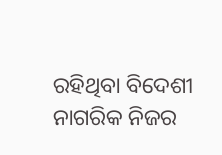ରହିଥିବା ବିଦେଶୀ ନାଗରିକ ନିଜର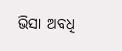ଭିସା ଅବଧି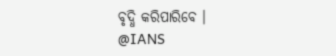ବୃଦ୍ଧି କରିପାରିବେ ।
@IANS